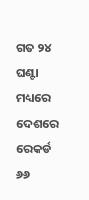ଗତ ୨୪ ଘଣ୍ଟା ମଧ୍ୟରେ ଦେଶରେ ରେକର୍ଡ ୬୬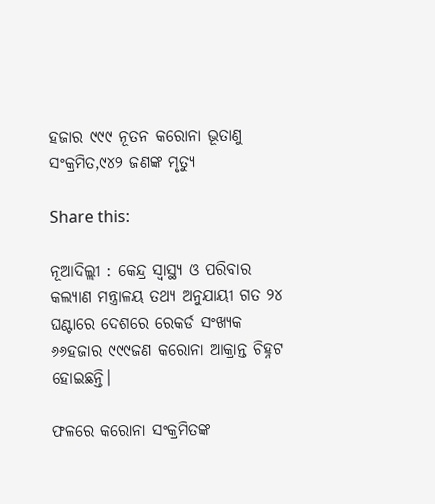ହଜାର ୯୯୯ ନୂତନ କରୋନା ଭୂତାଣୁ ସଂକ୍ରମିତ,୯୪୨ ଜଣଙ୍କ ମୃତ୍ୟୁ

Share this:

ନୂଆଦିଲ୍ଲୀ : କେନ୍ଦ୍ର ସ୍ୱାସ୍ଥ୍ୟ ଓ ପରିବାର କଲ୍ୟାଣ ମନ୍ତ୍ରାଳୟ ତଥ୍ୟ ଅନୁଯାୟୀ ଗତ ୨୪ ଘଣ୍ଟାରେ ଦେଶରେ ରେକର୍ଡ ସଂଖ୍ୟକ ୬୬ହଜାର ୯୯୯ଜଣ କରୋନା ଆକ୍ରାନ୍ତ ଚିହ୍ନଟ ହୋଇଛନ୍ତି।

ଫଳରେ କରୋନା ସଂକ୍ରମିତଙ୍କ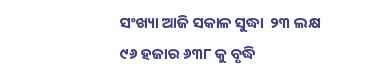ସଂଖ୍ୟା ଆଜି ସକାଳ ସୁଦ୍ଧା  ୨୩ ଲକ୍ଷ ୯୬ ହଜାର ୬୩୮ କୁ ବୃଦ୍ଧି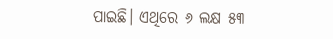ପାଇଛି। ଏଥିରେ ୬ ଲକ୍ଷ ୫୩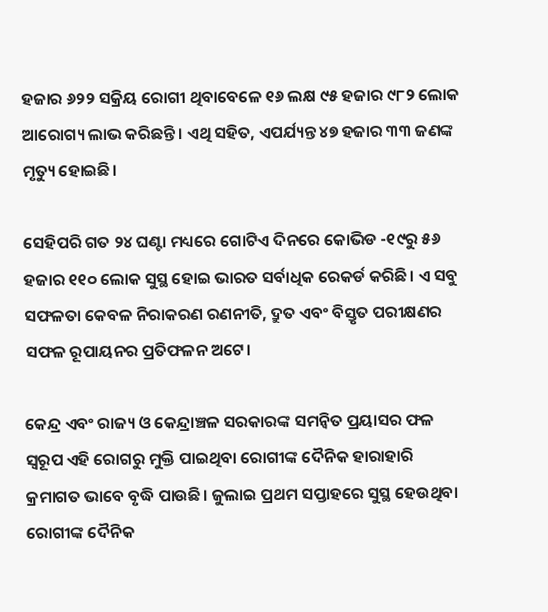ହଜାର ୬୨୨ ସକ୍ରିୟ ରୋଗୀ ଥିବାବେଳେ ୧୬ ଲକ୍ଷ ୯୫ ହଜାର ୯୮୨ ଲୋକ ଆରୋଗ୍ୟ ଲାଭ କରିଛନ୍ତି। ଏଥି ସହିତ, ଏପର୍ଯ୍ୟନ୍ତ ୪୭ ହଜାର ୩୩ ଜଣଙ୍କ  ମୃତ୍ୟୁ ହୋଇଛି।

ସେହିପରି ଗତ ୨୪ ଘଣ୍ଟା ମଧ୍ୟରେ ଗୋଟିଏ ଦିନରେ କୋଭିଡ -୧୯ରୁ ୫୬ ହଜାର ୧୧୦ ଲୋକ ସୁସ୍ଥ ହୋଇ ଭାରତ ସର୍ବାଧିକ ରେକର୍ଡ କରିଛି। ଏ ସବୁ ସଫଳତା କେବଳ ନିରାକରଣ ରଣନୀତି, ଦ୍ରୁତ ଏବଂ ବିସ୍ତୃତ ପରୀକ୍ଷଣର ସଫଳ ରୂପାୟନର ପ୍ରତିଫଳନ ଅଟେ।

କେନ୍ଦ୍ର ଏବଂ ରାଜ୍ୟ ଓ କେନ୍ଦ୍ରାଞ୍ଚଳ ସରକାରଙ୍କ ସମନ୍ୱିତ ପ୍ରୟାସର ଫଳ ସ୍ୱରୂପ ଏହି ରୋଗରୁ ମୁକ୍ତି ପାଇଥିବା ରୋଗୀଙ୍କ ଦୈନିକ ହାରାହାରି କ୍ରମାଗତ ଭାବେ ବୃଦ୍ଧି ପାଉଛି। ଜୁଲାଇ ପ୍ରଥମ ସପ୍ତାହରେ ସୁସ୍ଥ ହେଉଥିବା ରୋଗୀଙ୍କ ଦୈନିକ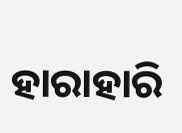ହାରାହାରି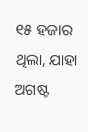୧୫ ହଜାର ଥିଲା, ଯାହା ଅଗଷ୍ଟ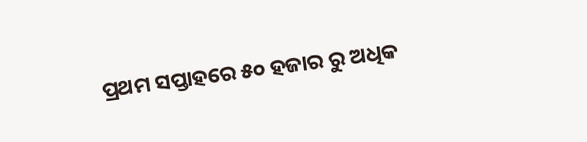ପ୍ରଥମ ସପ୍ତାହରେ ୫୦ ହଜାର ରୁ ଅଧିକ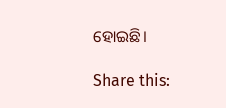ହୋଇଛି।

Share this: